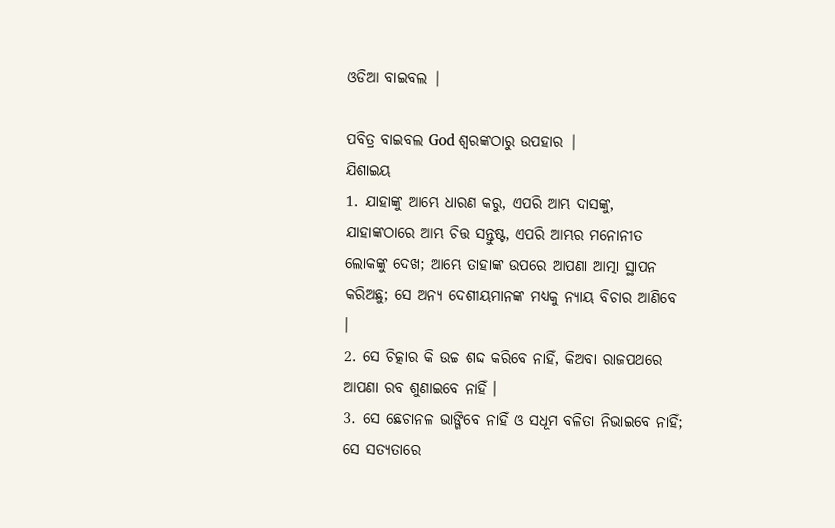ଓଡିଆ ବାଇବଲ |

ପବିତ୍ର ବାଇବଲ God ଶ୍ବରଙ୍କଠାରୁ ଉପହାର |
ଯିଶାଇୟ
1. ଯାହାଙ୍କୁ ଆମ୍ଭେ ଧାରଣ କରୁ, ଏପରି ଆମ୍ଭ ଦାସଙ୍କୁ, ଯାହାଙ୍କଠାରେ ଆମ୍ଭ ଚିତ୍ତ ସନ୍ତୁଷ୍ଟ, ଏପରି ଆମ୍ଭର ମନୋନୀତ ଲୋକଙ୍କୁ ଦେଖ; ଆମ୍ଭେ ତାହାଙ୍କ ଉପରେ ଆପଣା ଆତ୍ମା ସ୍ଥାପନ କରିଅଛୁ; ସେ ଅନ୍ୟ ଦେଶୀୟମାନଙ୍କ ମଧ୍ୟକୁ ନ୍ୟାୟ ବିଚାର ଆଣିବେ ।
2. ସେ ଚିତ୍କାର କି ଉଚ୍ଚ ଶଦ୍ଦ କରିବେ ନାହିଁ, କିଅବା ରାଜପଥରେ ଆପଣା ରବ ଶୁଣାଇବେ ନାହିଁ ।
3. ସେ ଛେଚାନଳ ଭାଙ୍ଗିବେ ନାହିଁ ଓ ସଧୂମ ବଳିତା ନିଭାଇବେ ନାହିଁ; ସେ ସତ୍ୟତାରେ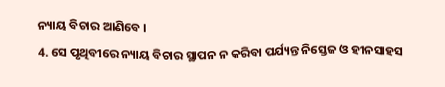ନ୍ୟାୟ ବିଚାର ଆଣିବେ ।
4. ସେ ପୃଥିବୀରେ ନ୍ୟାୟ ବିଚାର ସ୍ଥାପନ ନ କରିବା ପର୍ଯ୍ୟନ୍ତ ନିସ୍ତେଜ ଓ ହୀନସାହସ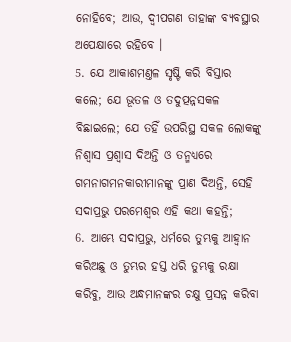ନୋହିବେ; ଆଉ, ଦ୍ଵୀପଗଣ ତାହାଙ୍କ ବ୍ୟବସ୍ଥାର ଅପେକ୍ଷାରେ ରହିବେ ।
5. ଯେ ଆକାଶମଣ୍ତଳ ସୃଷ୍ଟି କରି ବିସ୍ତାର କଲେ; ଯେ ଭୂତଳ ଓ ତଦୁତ୍ପନ୍ନସକଳ ବିଛାଇଲେ; ଯେ ତହିଁ ଉପରିସ୍ଥ ସକଳ ଲୋକଙ୍କୁ ନିଶ୍ଵାସ ପ୍ରଶ୍ଵାସ ଦିଅନ୍ତି ଓ ତନ୍ମଧ୍ୟରେ ଗମନାଗମନକାରୀମାନଙ୍କୁ ପ୍ରାଣ ଦିଅନ୍ତି, ସେହି ସଦାପ୍ରଭୁ ପରମେଶ୍ଵର ଏହି କଥା କହନ୍ତି;
6. ଆମ୍ଭେ ସଦାପ୍ରଭୁ, ଧର୍ମରେ ତୁମ୍ଭକୁ ଆହ୍ଵାନ କରିଅଛୁ ଓ ତୁମ୍ଭର ହସ୍ତ ଧରି ତୁମ୍ଭକୁ ରକ୍ଷା କରିବୁ, ଆଉ ଅନ୍ଧମାନଙ୍କର ଚକ୍ଷୁ ପ୍ରସନ୍ନ କରିବା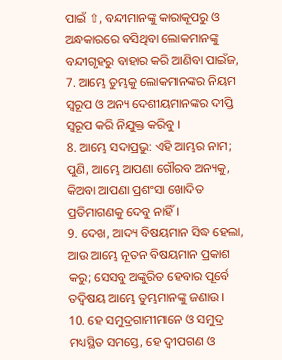ପାଇଁ ⇧, ବନ୍ଦୀମାନଙ୍କୁ କାରାକୂପରୁ ଓ ଅନ୍ଧକାରରେ ବସିଥିବା ଲୋକମାନଙ୍କୁ ବନ୍ଦୀଗୃହରୁ ବାହାର କରି ଆଣିବା ପାଇଁଜ,
7. ଆମ୍ଭେ ତୁମ୍ଭକୁ ଲୋକମାନଙ୍କର ନିୟମ ସ୍ଵରୂପ ଓ ଅନ୍ୟ ଦେଶୀୟମାନଙ୍କର ଦୀପ୍ତି ସ୍ଵରୂପ କରି ନିଯୁକ୍ତ କରିବୁ ।
8. ଆମ୍ଭେ ସଦାପ୍ରଭୁ: ଏହି ଆମ୍ଭର ନାମ; ପୁଣି, ଆମ୍ଭେ ଆପଣା ଗୌରବ ଅନ୍ୟକୁ, କିଅବା ଆପଣା ପ୍ରଶଂସା ଖୋଦିତ ପ୍ରତିମାଗଣକୁ ଦେବୁ ନାହିଁ ।
9. ଦେଖ, ଆଦ୍ୟ ବିଷୟମାନ ସିଦ୍ଧ ହେଲା, ଆଉ ଆମ୍ଭେ ନୂତନ ବିଷୟମାନ ପ୍ରକାଶ କରୁ; ସେସବୁ ଅଙ୍କୁରିତ ହେବାର ପୂର୍ବେ ତଦ୍ବିଷୟ ଆମ୍ଭେ ତୁମ୍ଭମାନଙ୍କୁ ଜଣାଉ ।
10. ହେ ସମୁଦ୍ରଗାମୀମାନେ ଓ ସମୁଦ୍ର ମଧ୍ୟସ୍ଥିତ ସମସ୍ତେ, ହେ ଦ୍ଵୀପଗଣ ଓ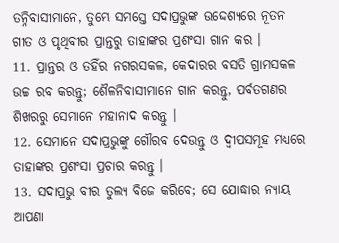ତନ୍ନିବାସୀମାନେ, ତୁମ୍ଭେ ସମସ୍ତେ ସଦାପ୍ରଭୁଙ୍କ ଉଦ୍ଦେଶ୍ୟରେ ନୂତନ ଗୀତ ଓ ପୃଥିବୀର ପ୍ରାନ୍ତରୁ ତାହାଙ୍କର ପ୍ରଶଂସା ଗାନ କର ।
11. ପ୍ରାନ୍ତର ଓ ତହିଁର ନଗରସକଳ, କେଦାରର ବସତି ଗ୍ରାମସକଳ ଉଚ୍ଚ ରବ କରନ୍ତୁ; ଶୈଳନିବାସୀମାନେ ଗାନ କରନ୍ତୁ, ପର୍ବତଗଣର ଶିଖରରୁ ସେମାନେ ମହାନାଦ କରନ୍ତୁ ।
12. ସେମାନେ ସଦାପ୍ରଭୁଙ୍କୁ ଗୌରବ ଦେଉନ୍ତୁ ଓ ଦ୍ଵୀପସମୂହ ମଧ୍ୟରେ ତାହାଙ୍କର ପ୍ରଶଂସା ପ୍ରଚାର କରନ୍ତୁ ।
13. ସଦାପ୍ରଭୁ ବୀର ତୁଲ୍ୟ ବିଜେ କରିବେ; ସେ ଯୋଦ୍ଧାର ନ୍ୟାୟ ଆପଣା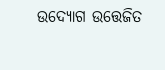ଉଦ୍ଯୋଗ ଉତ୍ତେଜିତ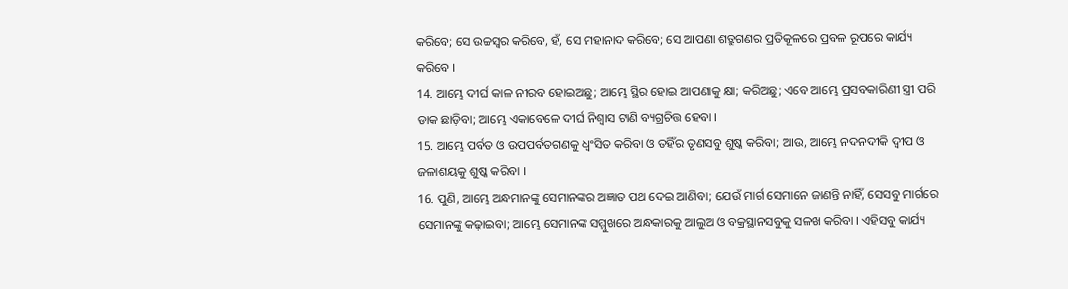କରିବେ; ସେ ଉଚ୍ଚସ୍ଵର କରିବେ, ହଁ, ସେ ମହାନାଦ କରିବେ; ସେ ଆପଣା ଶତ୍ରୁଗଣର ପ୍ରତିକୂଳରେ ପ୍ରବଳ ରୂପରେ କାର୍ଯ୍ୟ କରିବେ ।
14. ଆମ୍ଭେ ଦୀର୍ଘ କାଳ ନୀରବ ହୋଇଅଛୁ; ଆମ୍ଭେ ସ୍ଥିର ହୋଇ ଆପଣାକୁ କ୍ଷା; କରିଅଛୁ; ଏବେ ଆମ୍ଭେ ପ୍ରସବକାରିଣୀ ସ୍ତ୍ରୀ ପରି ଡାକ ଛାଡ଼ିବା; ଆମ୍ଭେ ଏକାବେଳେ ଦୀର୍ଘ ନିଶ୍ଵାସ ଟାଣି ବ୍ୟଗ୍ରଚିତ୍ତ ହେବା ।
15. ଆମ୍ଭେ ପର୍ବତ ଓ ଉପପର୍ବତଗଣକୁ ଧ୍ଵଂସିତ କରିବା ଓ ତହିଁର ତୃଣସବୁ ଶୁଷ୍କ କରିବା; ଆଉ, ଆମ୍ଭେ ନଦନଦୀକି ଦ୍ଵୀପ ଓ ଜଳାଶୟକୁ ଶୁଷ୍କ କରିବା ।
16. ପୁଣି, ଆମ୍ଭେ ଅନ୍ଧମାନଙ୍କୁ ସେମାନଙ୍କର ଅଜ୍ଞାତ ପଥ ଦେଇ ଆଣିବା; ଯେଉଁ ମାର୍ଗ ସେମାନେ ଜାଣନ୍ତି ନାହିଁ, ସେସବୁ ମାର୍ଗରେ ସେମାନଙ୍କୁ କଢ଼ାଇବା; ଆମ୍ଭେ ସେମାନଙ୍କ ସମ୍ମୁଖରେ ଅନ୍ଧକାରକୁ ଆଲୁଅ ଓ ବକ୍ରସ୍ଥାନସବୁକୁ ସଳଖ କରିବା । ଏହିସବୁ କାର୍ଯ୍ୟ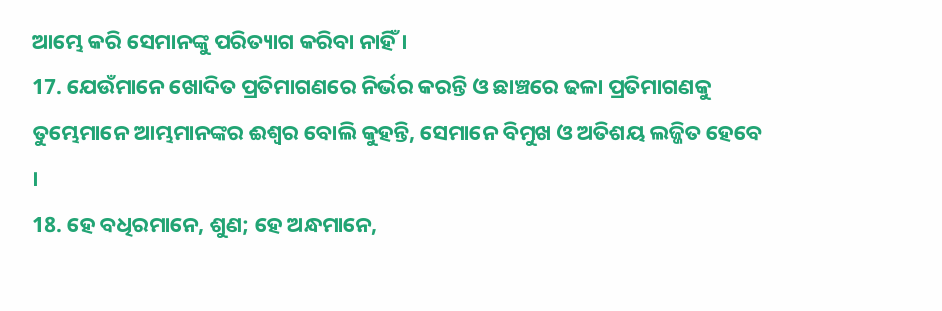ଆମ୍ଭେ କରି ସେମାନଙ୍କୁ ପରିତ୍ୟାଗ କରିବା ନାହିଁ ।
17. ଯେଉଁମାନେ ଖୋଦିତ ପ୍ରତିମାଗଣରେ ନିର୍ଭର କରନ୍ତି ଓ ଛାଞ୍ଚରେ ଢଳା ପ୍ରତିମାଗଣକୁ ତୁମ୍ଭେମାନେ ଆମ୍ଭମାନଙ୍କର ଈଶ୍ଵର ବୋଲି କୁହନ୍ତି, ସେମାନେ ବିମୁଖ ଓ ଅତିଶୟ ଲଜ୍ଜିତ ହେବେ ।
18. ହେ ବଧିରମାନେ, ଶୁଣ; ହେ ଅନ୍ଧମାନେ,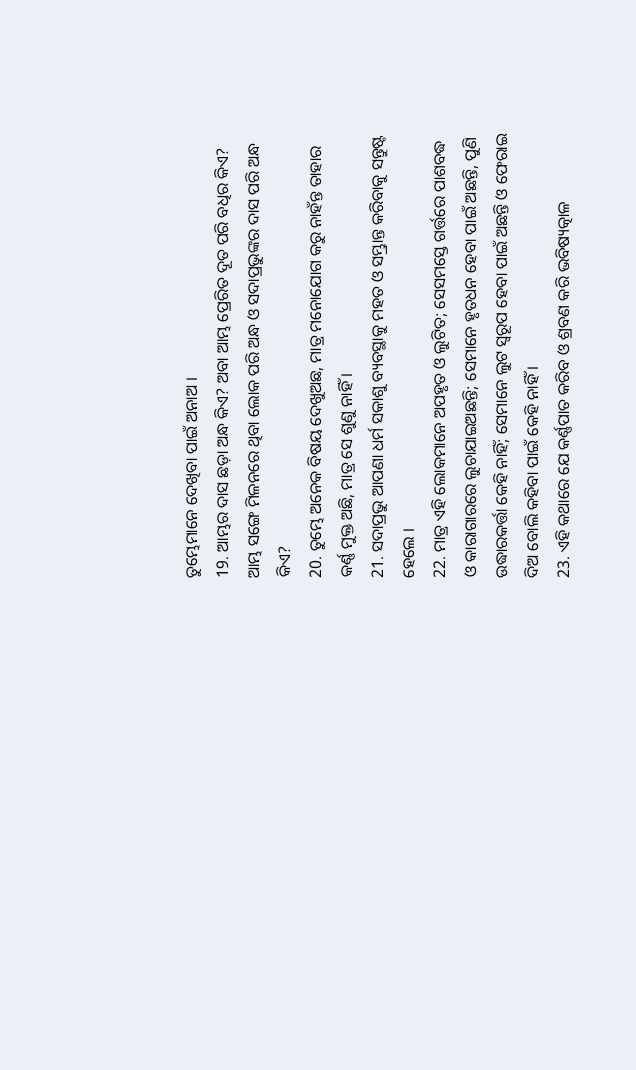ତୁମ୍ଭେମାନେ ଦେଖିବା ପାଇଁ ଅନାଅ ।
19. ଆମ୍ଭର ଦାସ ଛଡ଼ା ଅନ୍ଧ କିଏ? ଅବା ଆମ୍ଭ ପ୍ରେରିତ ଦୂତ ପରି ବଧିର କିଏ? ଆମ୍ଭ ସଙ୍ଗେ ମିଳନରେ ଥିବା ଲୋକ ପରି ଅନ୍ଧ ଓ ସଦାପ୍ରଭୁଙ୍କର ଦାସ ପରି ଅନ୍ଧ କିଏ?
20. ତୁମ୍ଭେ ଅନେକ ବିଷୟ ଦେଖୁଅଛ, ମାତ୍ର ମନୋଯୋଗ କରୁ ନାହଁନ୍ତ ତାହାର କର୍ଣ୍ଣ ମୁକ୍ତ ଅଛି, ମାତ୍ର ସେ ଶୁଣୁ ନାହିଁ ।
21. ସଦାପ୍ରଭୁ ଆପଣା ଧର୍ମ ସକାଶୁ ବ୍ୟବସ୍ଥାକୁ ମହତ ଓ ସମ୍ଭ୍ରାନ୍ତ କରିବାକୁ ସନ୍ତୁଷ୍ଟ ହେଲେ ।
22. ମାତ୍ର ଏହି ଲୋକମାନେ ଅପହୃତ ଓ ଲୁଟିତ; ସେସମସ୍ତେ ଗର୍ତ୍ତରେ ପାଶବଦ୍ଧ ଓ କାରାଗାରରେ ଲୁଚାଯାଇଅଛନ୍ତି; ସେମାନେ ହୃତଧନ ହେବା ପାଇଁ ଅଛନ୍ତି, ପୁଣି ଉଦ୍ଧାରକର୍ତ୍ତା କେହି ନାହିଁ; ସେମାନେ ଲୁଟ ସ୍ଵରୂପ ହେବା ପାଇଁ ଅଛନ୍ତି ଓ ଫେରାଇ ଦିଅ ବୋଲି କହିବା ପାଇଁ କେହି ନାହିଁ ।
23. ଏହି କଥାରେ ଯେ କର୍ଣ୍ଣପାତ କରିବ ଓ ଶ୍ରବଣ କରି ଭବିଷ୍ୟତ୍କାଳ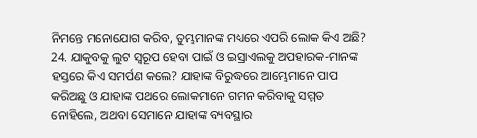ନିମନ୍ତେ ମନୋଯୋଗ କରିବ, ତୁମ୍ଭମାନଙ୍କ ମଧ୍ୟରେ ଏପରି ଲୋକ କିଏ ଅଛି?
24. ଯାକୁବକୁ ଲୁଟ ସ୍ଵରୂପ ହେବା ପାଇଁ ଓ ଇସ୍ରାଏଲକୁ ଅପହାରକ-ମାନଙ୍କ ହସ୍ତରେ କିଏ ସମର୍ପଣ କଲେ? ଯାହାଙ୍କ ବିରୁଦ୍ଧରେ ଆମ୍ଭେମାନେ ପାପ କରିଅଛୁ ଓ ଯାହାଙ୍କ ପଥରେ ଲୋକମାନେ ଗମନ କରିବାକୁ ସମ୍ମତ ନୋହିଲେ, ଅଥବା ସେମାନେ ଯାହାଙ୍କ ବ୍ୟବସ୍ଥାର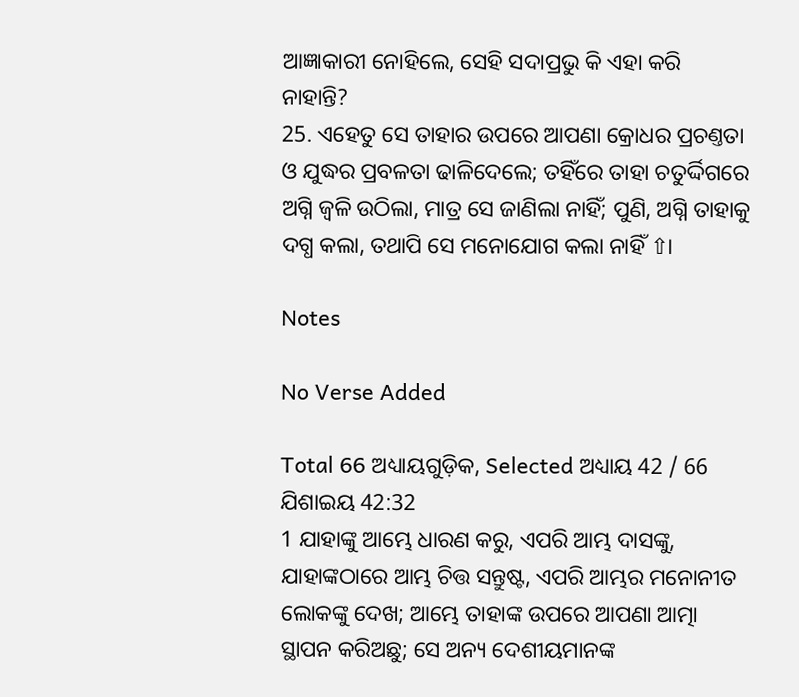ଆଜ୍ଞାକାରୀ ନୋହିଲେ, ସେହି ସଦାପ୍ରଭୁ କି ଏହା କରି ନାହାନ୍ତି?
25. ଏହେତୁ ସେ ତାହାର ଉପରେ ଆପଣା କ୍ରୋଧର ପ୍ରଚଣ୍ତତା ଓ ଯୁଦ୍ଧର ପ୍ରବଳତା ଢାଳିଦେଲେ; ତହିଁରେ ତାହା ଚତୁର୍ଦ୍ଦିଗରେ ଅଗ୍ନି ଜ୍ଵଳି ଉଠିଲା, ମାତ୍ର ସେ ଜାଣିଲା ନାହିଁ; ପୁଣି, ଅଗ୍ନି ତାହାକୁ ଦଗ୍ଧ କଲା, ତଥାପି ସେ ମନୋଯୋଗ କଲା ନାହିଁ ⇧।

Notes

No Verse Added

Total 66 ଅଧ୍ୟାୟଗୁଡ଼ିକ, Selected ଅଧ୍ୟାୟ 42 / 66
ଯିଶାଇୟ 42:32
1 ଯାହାଙ୍କୁ ଆମ୍ଭେ ଧାରଣ କରୁ, ଏପରି ଆମ୍ଭ ଦାସଙ୍କୁ, ଯାହାଙ୍କଠାରେ ଆମ୍ଭ ଚିତ୍ତ ସନ୍ତୁଷ୍ଟ, ଏପରି ଆମ୍ଭର ମନୋନୀତ ଲୋକଙ୍କୁ ଦେଖ; ଆମ୍ଭେ ତାହାଙ୍କ ଉପରେ ଆପଣା ଆତ୍ମା ସ୍ଥାପନ କରିଅଛୁ; ସେ ଅନ୍ୟ ଦେଶୀୟମାନଙ୍କ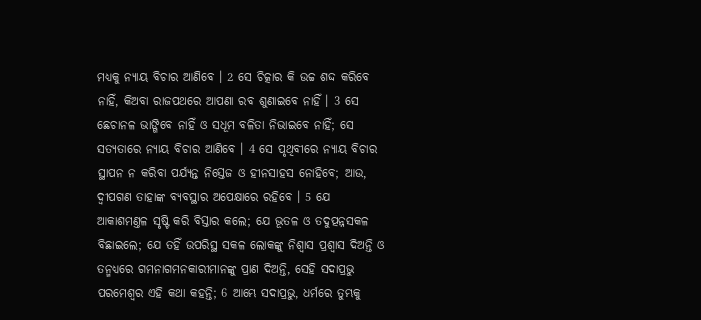ମଧ୍ୟକୁ ନ୍ୟାୟ ବିଚାର ଆଣିବେ । 2 ସେ ଚିତ୍କାର କି ଉଚ୍ଚ ଶଦ୍ଦ କରିବେ ନାହିଁ, କିଅବା ରାଜପଥରେ ଆପଣା ରବ ଶୁଣାଇବେ ନାହିଁ । 3 ସେ ଛେଚାନଳ ଭାଙ୍ଗିବେ ନାହିଁ ଓ ସଧୂମ ବଳିତା ନିଭାଇବେ ନାହିଁ; ସେ ସତ୍ୟତାରେ ନ୍ୟାୟ ବିଚାର ଆଣିବେ । 4 ସେ ପୃଥିବୀରେ ନ୍ୟାୟ ବିଚାର ସ୍ଥାପନ ନ କରିବା ପର୍ଯ୍ୟନ୍ତ ନିସ୍ତେଜ ଓ ହୀନସାହସ ନୋହିବେ; ଆଉ, ଦ୍ଵୀପଗଣ ତାହାଙ୍କ ବ୍ୟବସ୍ଥାର ଅପେକ୍ଷାରେ ରହିବେ । 5 ଯେ ଆକାଶମଣ୍ତଳ ସୃଷ୍ଟି କରି ବିସ୍ତାର କଲେ; ଯେ ଭୂତଳ ଓ ତଦୁତ୍ପନ୍ନସକଳ ବିଛାଇଲେ; ଯେ ତହିଁ ଉପରିସ୍ଥ ସକଳ ଲୋକଙ୍କୁ ନିଶ୍ଵାସ ପ୍ରଶ୍ଵାସ ଦିଅନ୍ତି ଓ ତନ୍ମଧ୍ୟରେ ଗମନାଗମନକାରୀମାନଙ୍କୁ ପ୍ରାଣ ଦିଅନ୍ତି, ସେହି ସଦାପ୍ରଭୁ ପରମେଶ୍ଵର ଏହି କଥା କହନ୍ତି; 6 ଆମ୍ଭେ ସଦାପ୍ରଭୁ, ଧର୍ମରେ ତୁମ୍ଭକୁ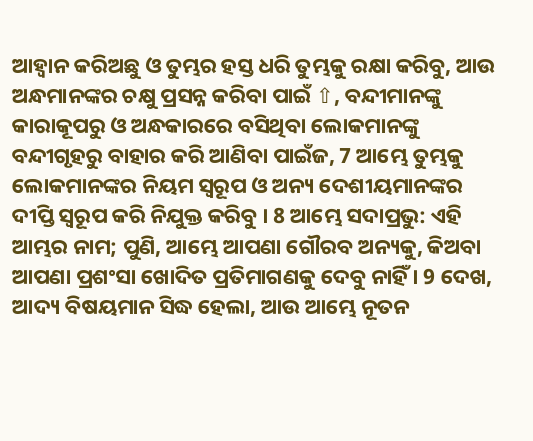ଆହ୍ଵାନ କରିଅଛୁ ଓ ତୁମ୍ଭର ହସ୍ତ ଧରି ତୁମ୍ଭକୁ ରକ୍ଷା କରିବୁ, ଆଉ ଅନ୍ଧମାନଙ୍କର ଚକ୍ଷୁ ପ୍ରସନ୍ନ କରିବା ପାଇଁ ⇧, ବନ୍ଦୀମାନଙ୍କୁ କାରାକୂପରୁ ଓ ଅନ୍ଧକାରରେ ବସିଥିବା ଲୋକମାନଙ୍କୁ ବନ୍ଦୀଗୃହରୁ ବାହାର କରି ଆଣିବା ପାଇଁଜ, 7 ଆମ୍ଭେ ତୁମ୍ଭକୁ ଲୋକମାନଙ୍କର ନିୟମ ସ୍ଵରୂପ ଓ ଅନ୍ୟ ଦେଶୀୟମାନଙ୍କର ଦୀପ୍ତି ସ୍ଵରୂପ କରି ନିଯୁକ୍ତ କରିବୁ । 8 ଆମ୍ଭେ ସଦାପ୍ରଭୁ: ଏହି ଆମ୍ଭର ନାମ; ପୁଣି, ଆମ୍ଭେ ଆପଣା ଗୌରବ ଅନ୍ୟକୁ, କିଅବା ଆପଣା ପ୍ରଶଂସା ଖୋଦିତ ପ୍ରତିମାଗଣକୁ ଦେବୁ ନାହିଁ । 9 ଦେଖ, ଆଦ୍ୟ ବିଷୟମାନ ସିଦ୍ଧ ହେଲା, ଆଉ ଆମ୍ଭେ ନୂତନ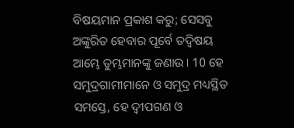ବିଷୟମାନ ପ୍ରକାଶ କରୁ; ସେସବୁ ଅଙ୍କୁରିତ ହେବାର ପୂର୍ବେ ତଦ୍ବିଷୟ ଆମ୍ଭେ ତୁମ୍ଭମାନଙ୍କୁ ଜଣାଉ । 10 ହେ ସମୁଦ୍ରଗାମୀମାନେ ଓ ସମୁଦ୍ର ମଧ୍ୟସ୍ଥିତ ସମସ୍ତେ, ହେ ଦ୍ଵୀପଗଣ ଓ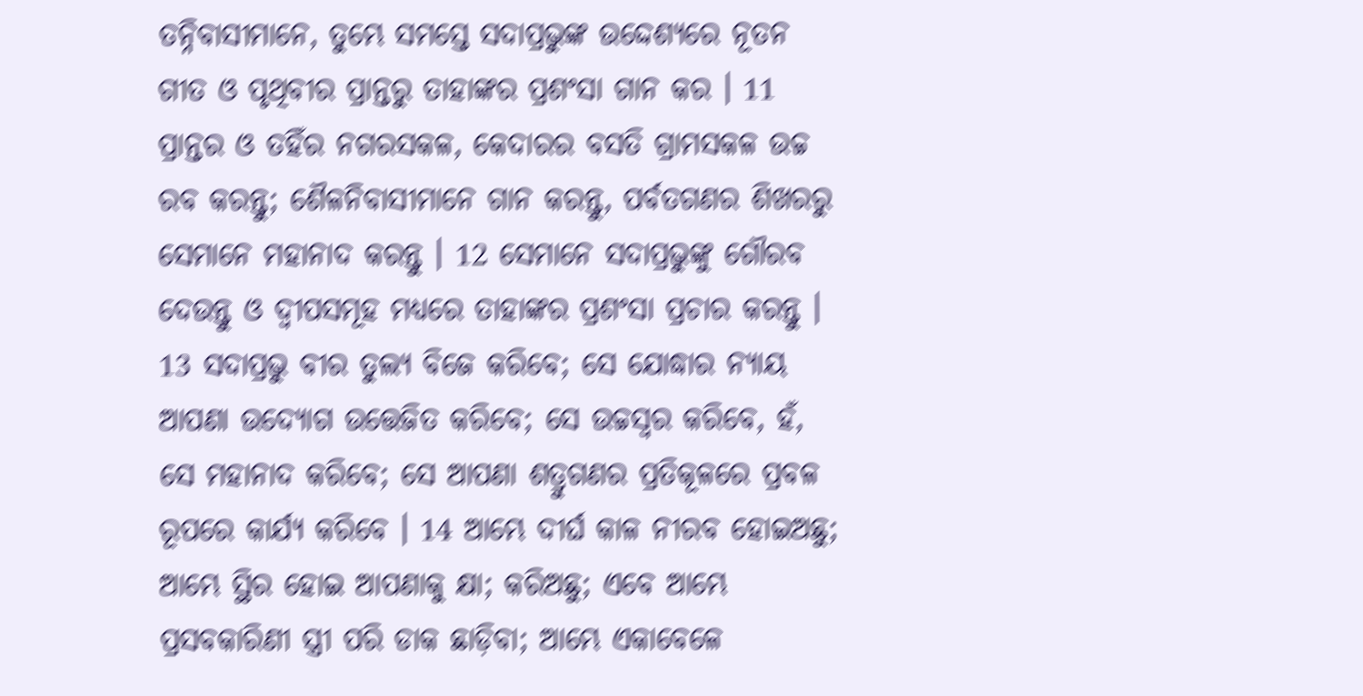ତନ୍ନିବାସୀମାନେ, ତୁମ୍ଭେ ସମସ୍ତେ ସଦାପ୍ରଭୁଙ୍କ ଉଦ୍ଦେଶ୍ୟରେ ନୂତନ ଗୀତ ଓ ପୃଥିବୀର ପ୍ରାନ୍ତରୁ ତାହାଙ୍କର ପ୍ରଶଂସା ଗାନ କର । 11 ପ୍ରାନ୍ତର ଓ ତହିଁର ନଗରସକଳ, କେଦାରର ବସତି ଗ୍ରାମସକଳ ଉଚ୍ଚ ରବ କରନ୍ତୁ; ଶୈଳନିବାସୀମାନେ ଗାନ କରନ୍ତୁ, ପର୍ବତଗଣର ଶିଖରରୁ ସେମାନେ ମହାନାଦ କରନ୍ତୁ । 12 ସେମାନେ ସଦାପ୍ରଭୁଙ୍କୁ ଗୌରବ ଦେଉନ୍ତୁ ଓ ଦ୍ଵୀପସମୂହ ମଧ୍ୟରେ ତାହାଙ୍କର ପ୍ରଶଂସା ପ୍ରଚାର କରନ୍ତୁ । 13 ସଦାପ୍ରଭୁ ବୀର ତୁଲ୍ୟ ବିଜେ କରିବେ; ସେ ଯୋଦ୍ଧାର ନ୍ୟାୟ ଆପଣା ଉଦ୍ଯୋଗ ଉତ୍ତେଜିତ କରିବେ; ସେ ଉଚ୍ଚସ୍ଵର କରିବେ, ହଁ, ସେ ମହାନାଦ କରିବେ; ସେ ଆପଣା ଶତ୍ରୁଗଣର ପ୍ରତିକୂଳରେ ପ୍ରବଳ ରୂପରେ କାର୍ଯ୍ୟ କରିବେ । 14 ଆମ୍ଭେ ଦୀର୍ଘ କାଳ ନୀରବ ହୋଇଅଛୁ; ଆମ୍ଭେ ସ୍ଥିର ହୋଇ ଆପଣାକୁ କ୍ଷା; କରିଅଛୁ; ଏବେ ଆମ୍ଭେ ପ୍ରସବକାରିଣୀ ସ୍ତ୍ରୀ ପରି ଡାକ ଛାଡ଼ିବା; ଆମ୍ଭେ ଏକାବେଳେ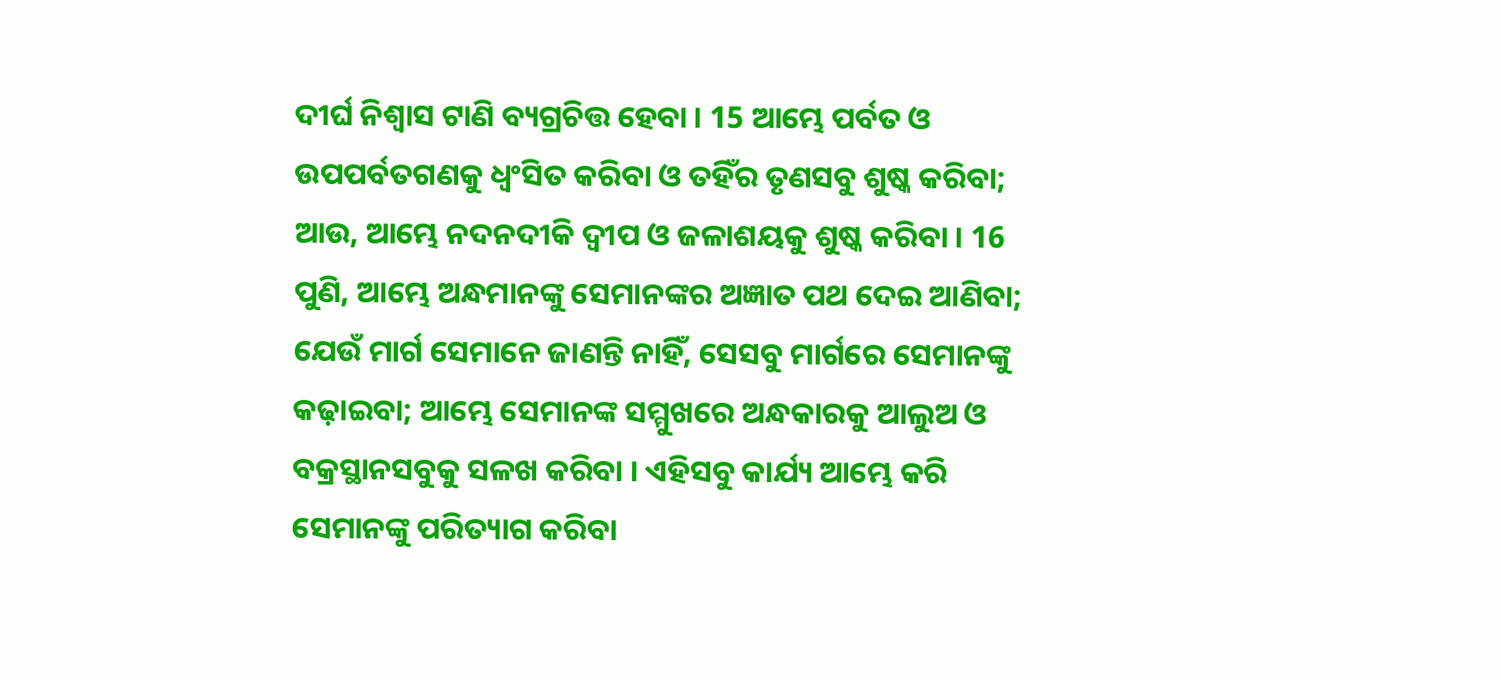ଦୀର୍ଘ ନିଶ୍ଵାସ ଟାଣି ବ୍ୟଗ୍ରଚିତ୍ତ ହେବା । 15 ଆମ୍ଭେ ପର୍ବତ ଓ ଉପପର୍ବତଗଣକୁ ଧ୍ଵଂସିତ କରିବା ଓ ତହିଁର ତୃଣସବୁ ଶୁଷ୍କ କରିବା; ଆଉ, ଆମ୍ଭେ ନଦନଦୀକି ଦ୍ଵୀପ ଓ ଜଳାଶୟକୁ ଶୁଷ୍କ କରିବା । 16 ପୁଣି, ଆମ୍ଭେ ଅନ୍ଧମାନଙ୍କୁ ସେମାନଙ୍କର ଅଜ୍ଞାତ ପଥ ଦେଇ ଆଣିବା; ଯେଉଁ ମାର୍ଗ ସେମାନେ ଜାଣନ୍ତି ନାହିଁ, ସେସବୁ ମାର୍ଗରେ ସେମାନଙ୍କୁ କଢ଼ାଇବା; ଆମ୍ଭେ ସେମାନଙ୍କ ସମ୍ମୁଖରେ ଅନ୍ଧକାରକୁ ଆଲୁଅ ଓ ବକ୍ରସ୍ଥାନସବୁକୁ ସଳଖ କରିବା । ଏହିସବୁ କାର୍ଯ୍ୟ ଆମ୍ଭେ କରି ସେମାନଙ୍କୁ ପରିତ୍ୟାଗ କରିବା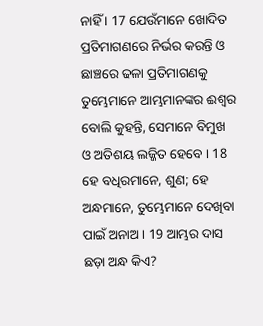ନାହିଁ । 17 ଯେଉଁମାନେ ଖୋଦିତ ପ୍ରତିମାଗଣରେ ନିର୍ଭର କରନ୍ତି ଓ ଛାଞ୍ଚରେ ଢଳା ପ୍ରତିମାଗଣକୁ ତୁମ୍ଭେମାନେ ଆମ୍ଭମାନଙ୍କର ଈଶ୍ଵର ବୋଲି କୁହନ୍ତି, ସେମାନେ ବିମୁଖ ଓ ଅତିଶୟ ଲଜ୍ଜିତ ହେବେ । 18 ହେ ବଧିରମାନେ, ଶୁଣ; ହେ ଅନ୍ଧମାନେ, ତୁମ୍ଭେମାନେ ଦେଖିବା ପାଇଁ ଅନାଅ । 19 ଆମ୍ଭର ଦାସ ଛଡ଼ା ଅନ୍ଧ କିଏ?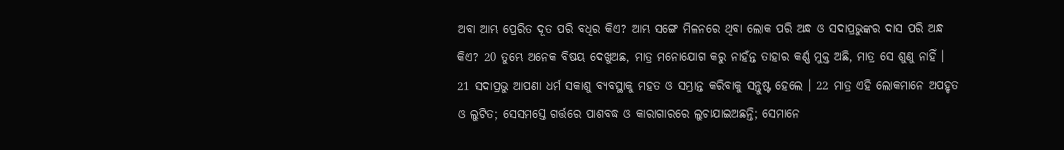ଅବା ଆମ୍ଭ ପ୍ରେରିତ ଦୂତ ପରି ବଧିର କିଏ? ଆମ୍ଭ ସଙ୍ଗେ ମିଳନରେ ଥିବା ଲୋକ ପରି ଅନ୍ଧ ଓ ସଦାପ୍ରଭୁଙ୍କର ଦାସ ପରି ଅନ୍ଧ କିଏ? 20 ତୁମ୍ଭେ ଅନେକ ବିଷୟ ଦେଖୁଅଛ, ମାତ୍ର ମନୋଯୋଗ କରୁ ନାହଁନ୍ତ ତାହାର କର୍ଣ୍ଣ ମୁକ୍ତ ଅଛି, ମାତ୍ର ସେ ଶୁଣୁ ନାହିଁ । 21 ସଦାପ୍ରଭୁ ଆପଣା ଧର୍ମ ସକାଶୁ ବ୍ୟବସ୍ଥାକୁ ମହତ ଓ ସମ୍ଭ୍ରାନ୍ତ କରିବାକୁ ସନ୍ତୁଷ୍ଟ ହେଲେ । 22 ମାତ୍ର ଏହି ଲୋକମାନେ ଅପହୃତ ଓ ଲୁଟିତ; ସେସମସ୍ତେ ଗର୍ତ୍ତରେ ପାଶବଦ୍ଧ ଓ କାରାଗାରରେ ଲୁଚାଯାଇଅଛନ୍ତି; ସେମାନେ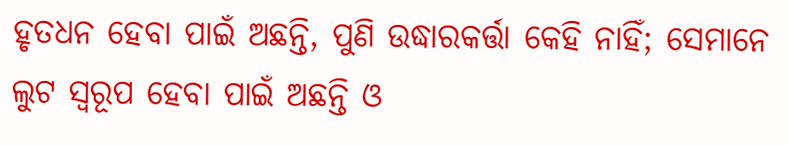ହୃତଧନ ହେବା ପାଇଁ ଅଛନ୍ତି, ପୁଣି ଉଦ୍ଧାରକର୍ତ୍ତା କେହି ନାହିଁ; ସେମାନେ ଲୁଟ ସ୍ଵରୂପ ହେବା ପାଇଁ ଅଛନ୍ତି ଓ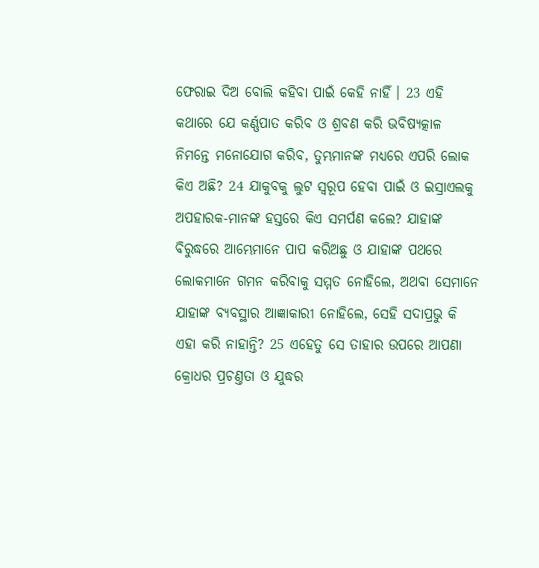ଫେରାଇ ଦିଅ ବୋଲି କହିବା ପାଇଁ କେହି ନାହିଁ । 23 ଏହି କଥାରେ ଯେ କର୍ଣ୍ଣପାତ କରିବ ଓ ଶ୍ରବଣ କରି ଭବିଷ୍ୟତ୍କାଳ ନିମନ୍ତେ ମନୋଯୋଗ କରିବ, ତୁମ୍ଭମାନଙ୍କ ମଧ୍ୟରେ ଏପରି ଲୋକ କିଏ ଅଛି? 24 ଯାକୁବକୁ ଲୁଟ ସ୍ଵରୂପ ହେବା ପାଇଁ ଓ ଇସ୍ରାଏଲକୁ ଅପହାରକ-ମାନଙ୍କ ହସ୍ତରେ କିଏ ସମର୍ପଣ କଲେ? ଯାହାଙ୍କ ବିରୁଦ୍ଧରେ ଆମ୍ଭେମାନେ ପାପ କରିଅଛୁ ଓ ଯାହାଙ୍କ ପଥରେ ଲୋକମାନେ ଗମନ କରିବାକୁ ସମ୍ମତ ନୋହିଲେ, ଅଥବା ସେମାନେ ଯାହାଙ୍କ ବ୍ୟବସ୍ଥାର ଆଜ୍ଞାକାରୀ ନୋହିଲେ, ସେହି ସଦାପ୍ରଭୁ କି ଏହା କରି ନାହାନ୍ତି? 25 ଏହେତୁ ସେ ତାହାର ଉପରେ ଆପଣା କ୍ରୋଧର ପ୍ରଚଣ୍ତତା ଓ ଯୁଦ୍ଧର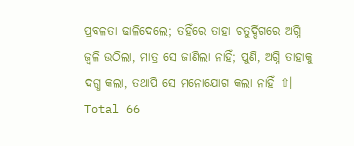ପ୍ରବଳତା ଢାଳିଦେଲେ; ତହିଁରେ ତାହା ଚତୁର୍ଦ୍ଦିଗରେ ଅଗ୍ନି ଜ୍ଵଳି ଉଠିଲା, ମାତ୍ର ସେ ଜାଣିଲା ନାହିଁ; ପୁଣି, ଅଗ୍ନି ତାହାକୁ ଦଗ୍ଧ କଲା, ତଥାପି ସେ ମନୋଯୋଗ କଲା ନାହିଁ ⇧।
Total 66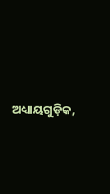ଅଧ୍ୟାୟଗୁଡ଼ିକ,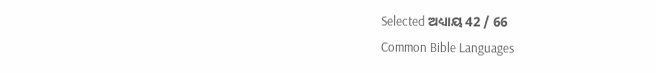Selected ଅଧ୍ୟାୟ 42 / 66
Common Bible Languages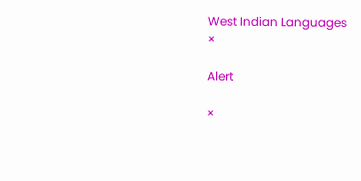West Indian Languages
×

Alert

×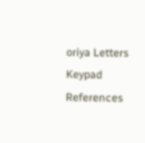oriya Letters Keypad References